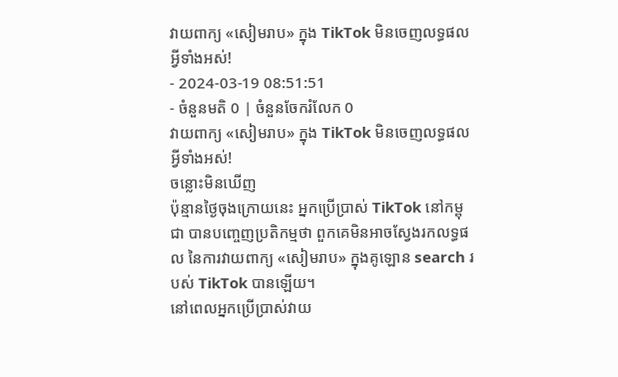វាយពាក្យ «សៀមរាប» ក្នុង TikTok មិនចេញលទ្ធផលអ្វីទាំងអស់!
- 2024-03-19 08:51:51
- ចំនួនមតិ 0 | ចំនួនចែករំលែក 0
វាយពាក្យ «សៀមរាប» ក្នុង TikTok មិនចេញលទ្ធផលអ្វីទាំងអស់!
ចន្លោះមិនឃើញ
ប៉ុន្មានថ្ងៃចុងក្រោយនេះ អ្នកប្រើប្រាស់ TikTok នៅកម្ពុជា បានបញ្ចេញប្រតិកម្មថា ពួកគេមិនអាចស្វែងរកលទ្ធផល នៃការវាយពាក្យ «សៀមរាប» ក្នុងគូឡោន search របស់ TikTok បានឡើយ។
នៅពេលអ្នកប្រើប្រាស់វាយ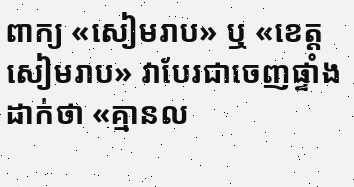ពាក្យ «សៀមរាប» ឬ «ខេត្តសៀមរាប» វាបែរជាចេញផ្ទាំងដាក់ថា «គ្មានល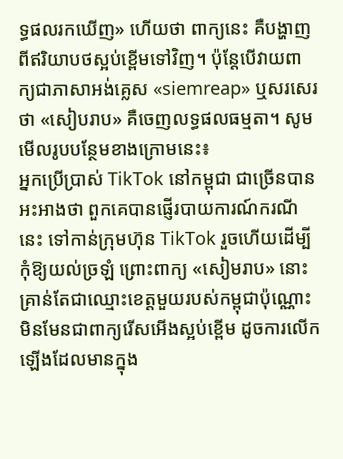ទ្ធផលរកឃើញ» ហើយថា ពាក្យនេះ គឺបង្ហាញពីឥរិយាបថស្អប់ខ្ពើមទៅវិញ។ ប៉ុន្តែបើវាយពាក្យជាភាសាអង់គ្លេស «siemreap» ឬសរសេរថា «សៀបរាប» គឺចេញលទ្ធផលធម្មតា។ សូមមើលរូបបន្ថែមខាងក្រោមនេះ៖
អ្នកប្រើប្រាស់ TikTok នៅកម្ពុជា ជាច្រើនបានអះអាងថា ពួកគេបានផ្ញើរបាយការណ៍ករណីនេះ ទៅកាន់ក្រុមហ៊ុន TikTok រួចហើយដើម្បីកុំឱ្យយល់ច្រឡំ ព្រោះពាក្យ «សៀមរាប» នោះ គ្រាន់តែជាឈ្មោះខេត្តមួយរបស់កម្ពុជាប៉ុណ្ណោះ មិនមែនជាពាក្យរើសអើងស្អប់ខ្ពើម ដូចការលើកឡើងដែលមានក្នុង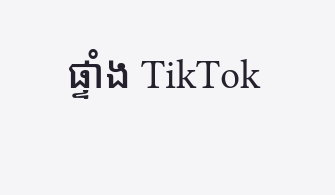ផ្ទាំង TikTok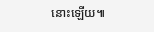នោះឡើយ៕